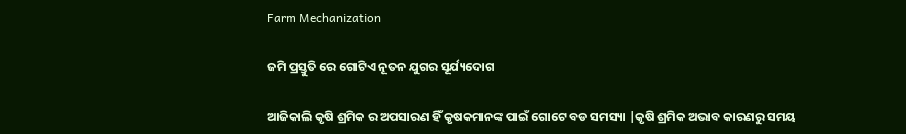Farm Mechanization

ଜମି ପ୍ରସ୍ତୁତି ରେ ଗୋଟିଏ ନୂତନ ଯୁଗର ସୂର୍ଯ୍ୟଦୋଗ

ଆଜିକାଲି କୃଷି ଶ୍ରମିକ ର ଅପସାରଣ ହିଁ କୃଷକମାନଙ୍କ ପାଇଁ ଗୋଟେ ବଡ ସମସ୍ୟା |କୃଷି ଶ୍ରମିକ ଅଭାବ କାରଣରୁ ସମୟ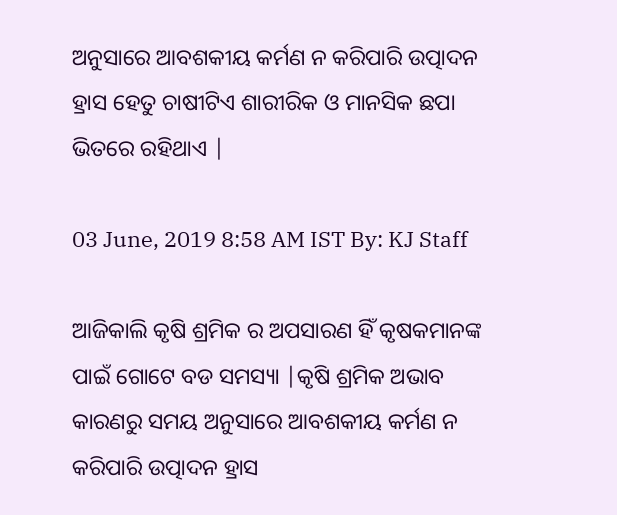ଅନୁସାରେ ଆବଶକୀୟ କର୍ମଣ ନ କରିପାରି ଉତ୍ପାଦନ ହ୍ରାସ ହେତୁ ଚାଷୀଟିଏ ଶାରୀରିକ ଓ ମାନସିକ ଛପା ଭିତରେ ରହିଥାଏ |

03 June, 2019 8:58 AM IST By: KJ Staff

ଆଜିକାଲି କୃଷି ଶ୍ରମିକ ର ଅପସାରଣ ହିଁ କୃଷକମାନଙ୍କ ପାଇଁ ଗୋଟେ ବଡ ସମସ୍ୟା |କୃଷି ଶ୍ରମିକ ଅଭାବ କାରଣରୁ ସମୟ ଅନୁସାରେ ଆବଶକୀୟ କର୍ମଣ ନ କରିପାରି ଉତ୍ପାଦନ ହ୍ରାସ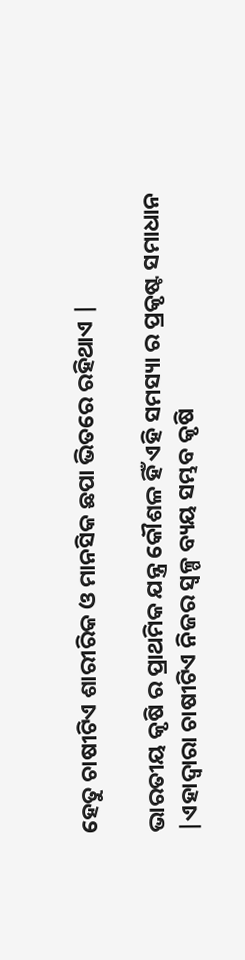ହେତୁ ଚାଷୀଟିଏ ଶାରୀରିକ ଓ ମାନସିକ ଛପା ଭିତରେ ରହିଥାଏ |

ଭାରତୀୟ କୃଷି ର ପ୍ରାଥମିକ ଯନ୍ତ୍ର କୌଶଳ ହିଁ ଏହି ସମସ୍ୟା ର ପ୍ରକୃଷ୍ଟ ସମାଧାନ |ଏହାଦ୍ୱାରା ଚାଷୀଟିଏ ନିଜର ସ୍ୱଳ୍ପ ବ୍ୟୟ ସମ୍ଭବ କୃଷି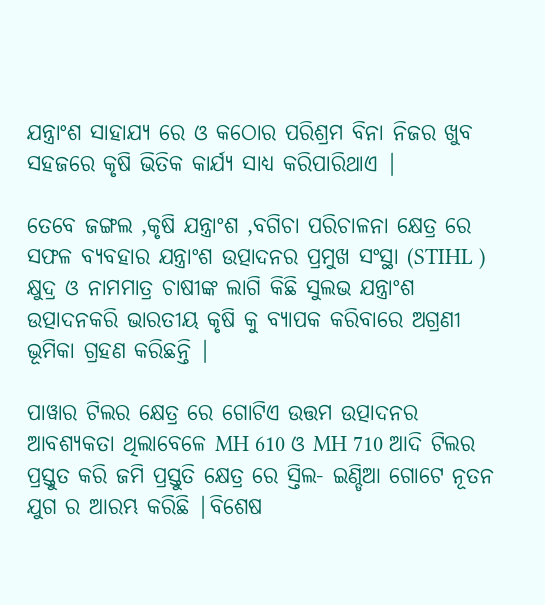ଯନ୍ତ୍ରାଂଶ ସାହାଯ୍ୟ ରେ ଓ କଠୋର ପରିଶ୍ରମ ବିନା ନିଜର ଖୁବ ସହଜରେ କୃଷି ଭିତିକ କାର୍ଯ୍ୟ ସାଧ୍ୟ କରିପାରିଥାଏ |

ତେବେ ଜଙ୍ଗଲ ,କୃଷି ଯନ୍ତ୍ରାଂଶ ,ବଗିଚା ପରିଚାଳନା କ୍ଷେତ୍ର ରେ ସଫଳ ବ୍ୟବହାର ଯନ୍ତ୍ରାଂଶ ଉତ୍ପାଦନର ପ୍ରମୁଖ ସଂସ୍ଥା (STIHL ) କ୍ଷୁଦ୍ର ଓ ନାମମାତ୍ର ଚାଷୀଙ୍କ ଲାଗି କିଛି ସୁଲଭ ଯନ୍ତ୍ରାଂଶ ଉତ୍ପାଦନକରି ଭାରତୀୟ କୃଷି କୁ ବ୍ୟାପକ କରିବାରେ ଅଗ୍ରଣୀ ଭୂମିକା ଗ୍ରହଣ କରିଛନ୍ତି |

ପାୱାର ଟିଲର କ୍ଷେତ୍ର ରେ ଗୋଟିଏ ଉତ୍ତମ ଉତ୍ପାଦନର ଆବଶ୍ୟକତା ଥିଲାବେଳେ MH 610 ଓ MH 710 ଆଦି ଟିଲର ପ୍ରସ୍ତୁତ କରି ଜମି ପ୍ରସ୍ତୁତି କ୍ଷେତ୍ର ରେ ସ୍ତିଲ- ଇଣ୍ଡିଆ ଗୋଟେ ନୂତନ ଯୁଗ ର ଆରମ୍ଭ କରିଛି |ବିଶେଷ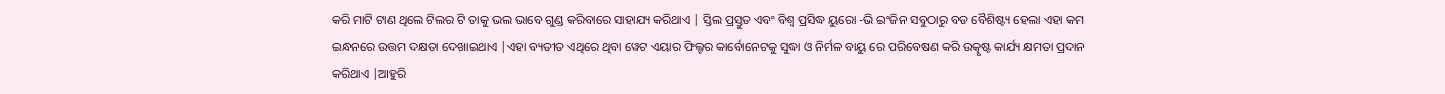କରି ମାଟି ଟାଣ ଥିଲେ ଟିଲର ଟି ତାକୁ ଭଲ ଭାବେ ଗୁଣ୍ଡ କରିବାରେ ସାହାଯ୍ୟ କରିଥାଏ | ସ୍ତିଲ ପ୍ରସ୍ତୁତ ଏବଂ ବିଶ୍ୱ ପ୍ରସିଦ୍ଧ ୟୁରୋ -ଭି ଇଂଜିନ ସବୁଠାରୁ ବଡ ବୈଶିଷ୍ଟ୍ୟ ହେଲା ଏହା କମ ଇନ୍ଧନରେ ଉତ୍ତମ ଦକ୍ଷତା ଦେଖାଇଥାଏ |ଏହା ବ୍ୟତୀତ ଏଥିରେ ଥିବା ୱେଟ ଏୟାର ଫିଲ୍ଟର କାର୍ବୋନେଟକୁ ସୁଦ୍ଧା ଓ ନିର୍ମଳ ବାୟୁ ରେ ପରିବେଷଣ କରି ଉତ୍କୃଷ୍ଟ କାର୍ଯ୍ୟ କ୍ଷମତା ପ୍ରଦାନ କରିଥାଏ |ଆହୁରି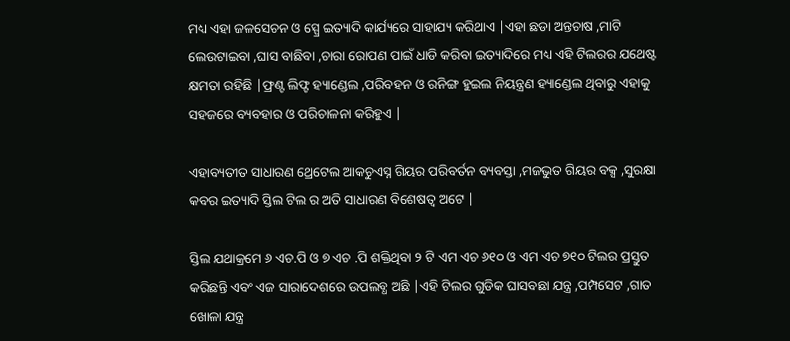ମଧ୍ୟ ଏହା ଜଳସେଚନ ଓ ସ୍ପ୍ରେ ଇତ୍ୟାଦି କାର୍ଯ୍ୟରେ ସାହାଯ୍ୟ କରିଥାଏ |ଏହା ଛଡା ଅନ୍ତଚାଷ ,ମାଟି ଲେଉଟାଇବା ,ଘାସ ବାଛିବା ,ଚାରା ରୋପଣ ପାଇଁ ଧାଡି କରିବା ଇତ୍ୟାଦିରେ ମଧ୍ୟ ଏହି ଟିଲରର ଯଥେଷ୍ଟ କ୍ଷମତା ରହିଛି |ଫ୍ରଣ୍ଟ ଲିଫ୍ଟ ହ୍ୟାଣ୍ଡେଲ ,ପରିବହନ ଓ ରନିଙ୍ଗ ହୁଇଲ ନିୟନ୍ତ୍ରଣ ହ୍ୟାଣ୍ଡେଲ ଥିବାରୁ ଏହାକୁ ସହଜରେ ବ୍ୟବହାର ଓ ପରିଚାଳନା କରିହୁଏ |

ଏହାବ୍ୟତୀତ ସାଧାରଣ ଥ୍ରେଟେଲ ଆକଚୁଏସ୍ନ ଗିୟର ପରିବର୍ତନ ବ୍ୟବସ୍ତା ,ମଜଭୁତ ଗିୟର ବକ୍ସ ,ସୁରକ୍ଷା କବର ଇତ୍ୟାଦି ସ୍ତିଲ ଟିଲ ର ଅତି ସାଧାରଣ ବିଶେଷତ୍ୱ ଅଟେ |

ସ୍ତିଲ ଯଥାକ୍ରମେ ୬ ଏଚ.ପି ଓ ୭ ଏଚ .ପି ଶକ୍ତିଥିବା ୨ ଟି ଏମ ଏଚ ୬୧୦ ଓ ଏମ ଏଚ ୭୧୦ ଟିଲର ପ୍ରସ୍ତୁତ କରିଛନ୍ତି ଏବଂ ଏଜ ସାରାଦେଶରେ ଉପଲବ୍ଧ ଅଛି |ଏହି ଟିଲର ଗୁଡିକ ଘାସବଛା ଯନ୍ତ୍ର ,ପମ୍ପସେଟ ,ଗାତ ଖୋଳା ଯନ୍ତ୍ର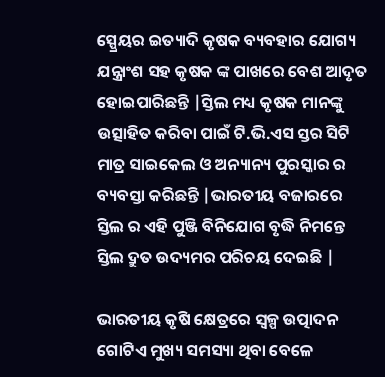ସ୍ପ୍ରେୟର ଇତ୍ୟାଦି କୃଷକ ବ୍ୟବହାର ଯୋଗ୍ୟ ଯନ୍ତ୍ରାଂଶ ସହ କୃଷକ ଙ୍କ ପାଖରେ ବେଶ ଆଦୃତ ହୋଇପାରିଛନ୍ତି |ସ୍ତିଲ ମଧ୍ୟ କୃଷକ ମାନଙ୍କୁ ଉତ୍ସାହିତ କରିବା ପାଇଁ ଟି.ଭି.ଏସ ସ୍ତର ସିଟି ମାତ୍ର ସାଇକେଲ ଓ ଅନ୍ୟାନ୍ୟ ପୁରସ୍କାର ର ବ୍ୟବସ୍ତା କରିଛନ୍ତି |ଭାରତୀୟ ବଜାରରେ ସ୍ତିଲ ର ଏହି ପୁଞ୍ଜି ବିନିଯୋଗ ବୃଦ୍ଧି ନିମନ୍ତେ ସ୍ତିଲ ଦ୍ରୁତ ଉଦ୍ୟମର ପରିଚୟ ଦେଇଛି |

ଭାରତୀୟ କୃଷି କ୍ଷେତ୍ରରେ ସ୍ୱଳ୍ପ ଉତ୍ପାଦନ ଗୋଟିଏ ମୁଖ୍ୟ ସମସ୍ୟା ଥିବା ବେଳେ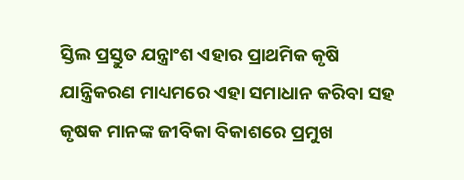ସ୍ତିଲ ପ୍ରସ୍ତୁତ ଯନ୍ତ୍ରାଂଶ ଏହାର ପ୍ରାଥମିକ କୃଷି ଯାନ୍ତ୍ରିକରଣ ମାଧ୍ୟମରେ ଏହା ସମାଧାନ କରିବା ସହ କୃଷକ ମାନଙ୍କ ଜୀବିକା ବିକାଶରେ ପ୍ରମୁଖ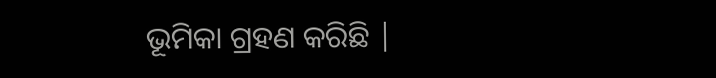ଭୂମିକା ଗ୍ରହଣ କରିଛି |